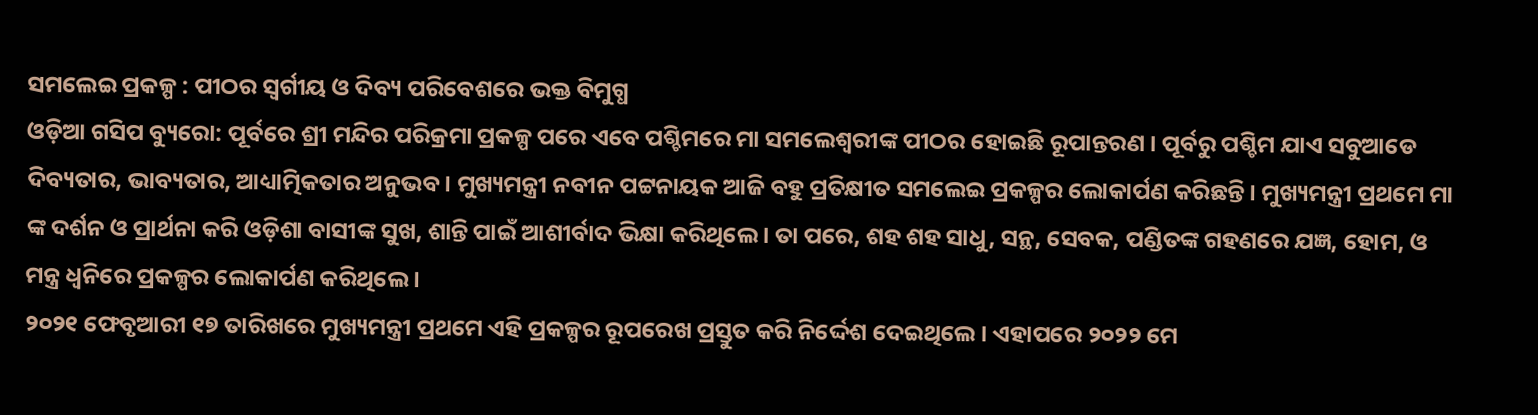ସମଲେଇ ପ୍ରକଳ୍ପ : ପୀଠର ସ୍ୱର୍ଗୀୟ ଓ ଦିବ୍ୟ ପରିବେଶରେ ଭକ୍ତ ବିମୁଗ୍ଧ
ଓଡ଼ିଆ ଗସିପ ବ୍ୟୁରୋ: ପୂର୍ବରେ ଶ୍ରୀ ମନ୍ଦିର ପରିକ୍ରମା ପ୍ରକଳ୍ପ ପରେ ଏବେ ପଶ୍ଚିମରେ ମା ସମଲେଶ୍ବରୀଙ୍କ ପୀଠର ହୋଇଛି ରୂପାନ୍ତରଣ । ପୂର୍ବରୁ ପଶ୍ଚିମ ଯାଏ ସବୁଆଡେ ଦିବ୍ୟତାର, ଭାବ୍ୟତାର, ଆଧ୍ୟାତ୍ମିକତାର ଅନୁଭବ । ମୁଖ୍ୟମନ୍ତ୍ରୀ ନବୀନ ପଟ୍ଟନାୟକ ଆଜି ବହୁ ପ୍ରତିକ୍ଷୀତ ସମଲେଇ ପ୍ରକଳ୍ପର ଲୋକାର୍ପଣ କରିଛନ୍ତି । ମୁଖ୍ୟମନ୍ତ୍ରୀ ପ୍ରଥମେ ମା ଙ୍କ ଦର୍ଶନ ଓ ପ୍ରାର୍ଥନା କରି ଓଡ଼ିଶା ବାସୀଙ୍କ ସୁଖ, ଶାନ୍ତି ପାଇଁ ଆଶୀର୍ବାଦ ଭିକ୍ଷା କରିଥିଲେ । ତା ପରେ, ଶହ ଶହ ସାଧୁ, ସନ୍ଥ, ସେବକ, ପଣ୍ଡିତଙ୍କ ଗହଣରେ ଯଜ୍ଞ, ହୋମ, ଓ ମନ୍ତ୍ର ଧ୍ବନିରେ ପ୍ରକଳ୍ପର ଲୋକାର୍ପଣ କରିଥିଲେ ।
୨୦୨୧ ଫେବୃଆରୀ ୧୭ ତାରିଖରେ ମୁଖ୍ୟମନ୍ତ୍ରୀ ପ୍ରଥମେ ଏହି ପ୍ରକଳ୍ପର ରୂପରେଖ ପ୍ରସ୍ତୁତ କରି ନିର୍ଦ୍ଦେଶ ଦେଇଥିଲେ । ଏହାପରେ ୨୦୨୨ ମେ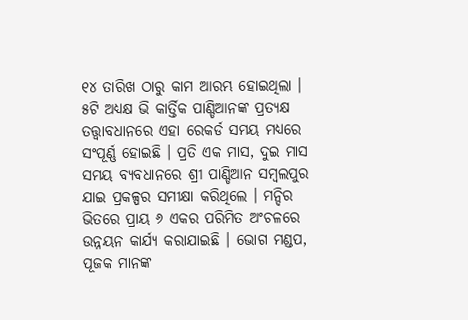୧୪ ତାରିଖ ଠାରୁ କାମ ଆରମ୍ଭ ହୋଇଥିଲା । ୫ଟି ଅଧ୍ୟକ୍ଷ ଭି କାର୍ତ୍ତିକ ପାଣ୍ଡିଆନଙ୍କ ପ୍ରତ୍ୟକ୍ଷ ତତ୍ତ୍ଵାବଧାନରେ ଏହା ରେକର୍ଡ ସମୟ ମଧ୍ୟରେ ସଂପୂର୍ଣ୍ଣ ହୋଇଛି । ପ୍ରତି ଏକ ମାସ, ଦୁଇ ମାସ ସମୟ ବ୍ୟବଧାନରେ ଶ୍ରୀ ପାଣ୍ଡିଆନ ସମ୍ବଲପୁର ଯାଇ ପ୍ରକଳ୍ପର ସମୀକ୍ଷା କରିଥିଲେ । ମନ୍ଦିର ଭିତରେ ପ୍ରାୟ ୬ ଏକର ପରିମିତ ଅଂଚଳରେ ଉନ୍ନୟନ କାର୍ଯ୍ୟ କରାଯାଇଛି । ଭୋଗ ମଣ୍ଡପ, ପୂଜକ ମାନଙ୍କ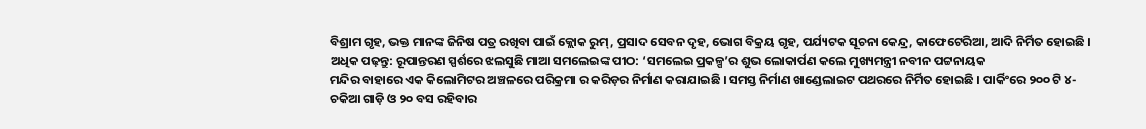ବିଶ୍ରାମ ଗୃହ, ଭକ୍ତ ମାନଙ୍କ ଜିନିଷ ପତ୍ର ରଖିବା ପାଇଁ କ୍ଲୋକ ରୁମ୍, ପ୍ରସାଦ ସେବନ ଦୃହ, ଭୋଗ ବିକ୍ରୟ ଗୃହ, ପର୍ଯ୍ୟଟକ ସୂଚନା କେନ୍ଦ୍ର, କାଫେଟେରିଆ, ଆଦି ନିର୍ମିତ ହୋଇଛି ।
ଅଧିକ ପଢ଼ନ୍ତୁ: ରୂପାନ୍ତରଣ ସ୍ପର୍ଶରେ ଝଲସୁଛି ମାଆ ସମଲେଇଙ୍କ ପୀଠ: ‘ସମଲେଇ ପ୍ରକଳ୍ପ’ର ଶୁଭ ଲୋକାର୍ପଣ କଲେ ମୁଖ୍ୟମନ୍ତ୍ରୀ ନବୀନ ପଟ୍ଟନାୟକ
ମନ୍ଦିର ବାହାରେ ଏକ କିଲୋମିଟର ଅଞ୍ଚଳରେ ପରିକ୍ରମା ର କରିଡ଼ର ନିର୍ମାଣ କରାଯାଇଛି । ସମସ୍ତ ନିର୍ମାଣ ଖାଣ୍ଡେଲାଇଟ ପଥରରେ ନିର୍ମିତ ହୋଇଛି । ପାର୍କିଂରେ ୨୦୦ ଟି ୪- ଚକିଆ ଗାଡ଼ି ଓ ୨୦ ବସ ରହିବାର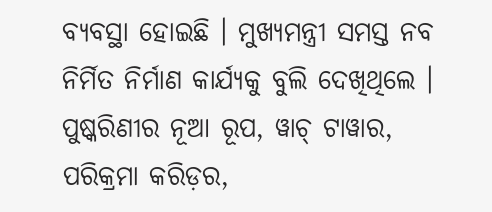ବ୍ୟବସ୍ଥା ହୋଇଛି । ମୁଖ୍ୟମନ୍ତ୍ରୀ ସମସ୍ତ ନବ ନିର୍ମିତ ନିର୍ମାଣ କାର୍ଯ୍ୟକୁ ବୁଲି ଦେଖିଥିଲେ । ପୁଷ୍କରିଣୀର ନୂଆ ରୂପ, ୱାଚ୍ ଟାୱାର, ପରିକ୍ରମା କରିଡ଼ର,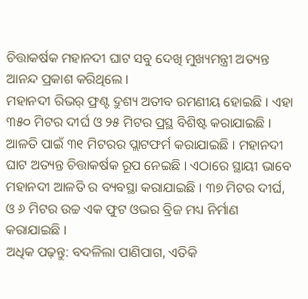ଚିତ୍ତାକର୍ଷକ ମହାନଦୀ ଘାଟ ସବୁ ଦେଖି ମୁଖ୍ୟମନ୍ତ୍ରୀ ଅତ୍ୟନ୍ତ ଆନନ୍ଦ ପ୍ରକାଶ କରିଥିଲେ ।
ମହାନଦୀ ରିଭର୍ ଫ୍ରଣ୍ଟ ଦ୍ରୁଶ୍ୟ ଅତୀବ ରମଣୀୟ ହୋଇଛି । ଏହା ୩୫୦ ମିଟର ଦୀର୍ଘ ଓ ୨୫ ମିଟର ପ୍ରସ୍ଥ ବିଶିଷ୍ଟ କରାଯାଇଛି । ଆଳତି ପାଇଁ ୩୧ ମିଟରର ପ୍ଲାଟଫର୍ମ କରାଯାଇଛି । ମହାନଦୀ ଘାଟ ଅତ୍ୟନ୍ତ ଚିତ୍ତାକର୍ଷକ ରୂପ ନେଇଛି । ଏଠାରେ ସ୍ଥାୟୀ ଭାବେ ମହାନଦୀ ଆଳତି ର ବ୍ୟବସ୍ଥା କରାଯାଇଛି । ୩୭ ମିଟର ଦୀର୍ଘ, ଓ ୬ ମିଟର ଉଚ୍ଚ ଏକ ଫୁଟ ଓଭର ବ୍ରିଜ ମଧ୍ୟ ନିର୍ମାଣ କରାଯାଇଛି ।
ଅଧିକ ପଢ଼ନ୍ତୁ: ବଦଳିଲା ପାଣିପାଗ, ଏତିକି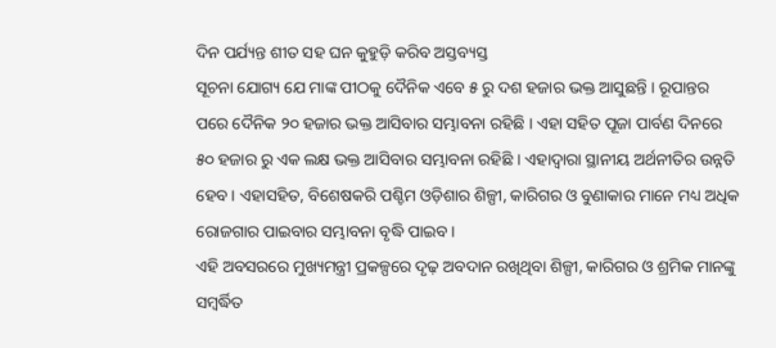ଦିନ ପର୍ଯ୍ୟନ୍ତ ଶୀତ ସହ ଘନ କୁହୁଡ଼ି କରିବ ଅସ୍ତବ୍ୟସ୍ତ
ସୂଚନା ଯୋଗ୍ୟ ଯେ ମାଙ୍କ ପୀଠକୁ ଦୈନିକ ଏବେ ୫ ରୁ ଦଶ ହଜାର ଭକ୍ତ ଆସୁଛନ୍ତି । ରୂପାନ୍ତର ପରେ ଦୈନିକ ୨୦ ହଜାର ଭକ୍ତ ଆସିବାର ସମ୍ଭାବନା ରହିଛି । ଏହା ସହିତ ପୂଜା ପାର୍ବଣ ଦିନରେ ୫୦ ହଜାର ରୁ ଏକ ଲକ୍ଷ ଭକ୍ତ ଆସିବାର ସମ୍ଭାବନା ରହିଛି । ଏହାଦ୍ବାରା ସ୍ଥାନୀୟ ଅର୍ଥନୀତିର ଉନ୍ନତି ହେବ । ଏହାସହିତ, ବିଶେଷକରି ପଶ୍ଚିମ ଓଡ଼ିଶାର ଶିଳ୍ପୀ, କାରିଗର ଓ ବୁଣାକାର ମାନେ ମଧ୍ୟ ଅଧିକ ରୋଜଗାର ପାଇବାର ସମ୍ଭାବନା ବୃଦ୍ଧି ପାଇବ ।
ଏହି ଅବସରରେ ମୁଖ୍ୟମନ୍ତ୍ରୀ ପ୍ରକଳ୍ପରେ ଦୃଢ଼ ଅବଦାନ ରଖିଥିବା ଶିଳ୍ପୀ, କାରିଗର ଓ ଶ୍ରମିକ ମାନଙ୍କୁ ସମ୍ବର୍ଦ୍ଧିତ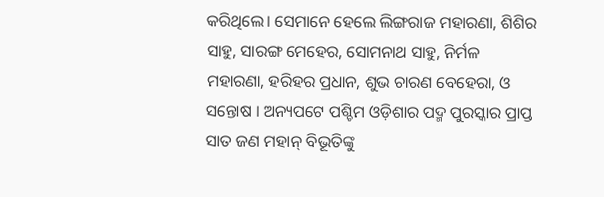କରିଥିଲେ। ସେମାନେ ହେଲେ ଲିଙ୍ଗରାଜ ମହାରଣା, ଶିଶିର ସାହୁ, ସାରଙ୍ଗ ମେହେର, ସୋମନାଥ ସାହୁ, ନିର୍ମଳ ମହାରଣା, ହରିହର ପ୍ରଧାନ, ଶୁଭ ଚାରଣ ବେହେରା, ଓ ସନ୍ତୋଷ । ଅନ୍ୟପଟେ ପଶ୍ଚିମ ଓଡ଼ିଶାର ପଦ୍ମ ପୁରସ୍କାର ପ୍ରାପ୍ତ ସାତ ଜଣ ମହାନ୍ ବିଭୂତିଙ୍କୁ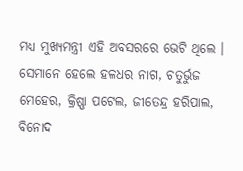ମଧ୍ଯ ମୁଖ୍ୟମନ୍ତ୍ରୀ ଏହି ଅବସରରେ ଭେଟି ଥିଲେ । ସେମାନେ ହେଲେ ହଳଧର ନାଗ, ଚତୁର୍ଭୁଜ ମେହେର, କ୍ରିଷ୍ଣା ପଟେଲ, ଜୀତେନ୍ଦ୍ର ହରିପାଲ, ବିନୋଦ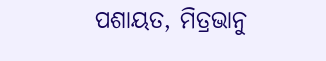ପଶାୟତ, ମିତ୍ରଭାନୁ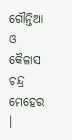ଗୌନ୍ତିଆ ଓ କୈଳାସ ଚନ୍ଦ୍ର ମେହେର ।